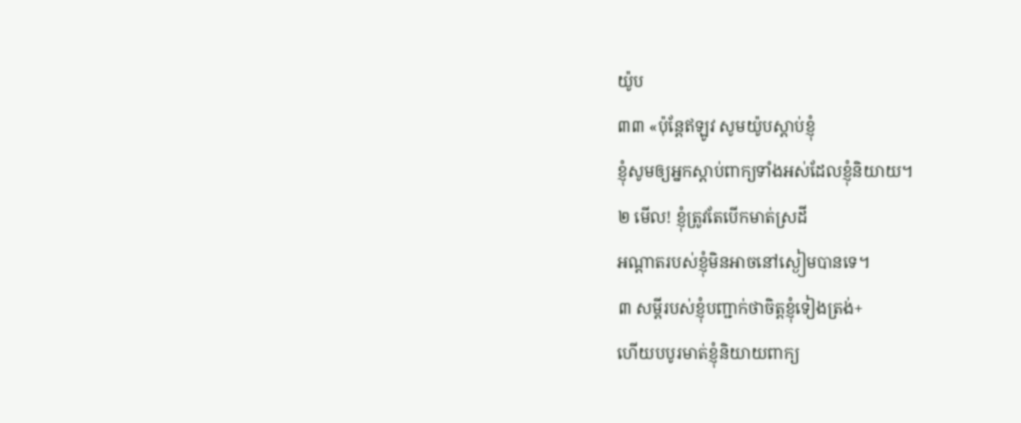យ៉ូប
៣៣ «ប៉ុន្តែឥឡូវ សូមយ៉ូបស្ដាប់ខ្ញុំ
ខ្ញុំសូមឲ្យអ្នកស្ដាប់ពាក្យទាំងអស់ដែលខ្ញុំនិយាយ។
២ មើល! ខ្ញុំត្រូវតែបើកមាត់ស្រដី
អណ្ដាតរបស់ខ្ញុំមិនអាចនៅស្ងៀមបានទេ។
៣ សម្ដីរបស់ខ្ញុំបញ្ជាក់ថាចិត្តខ្ញុំទៀងត្រង់+
ហើយបបូរមាត់ខ្ញុំនិយាយពាក្យ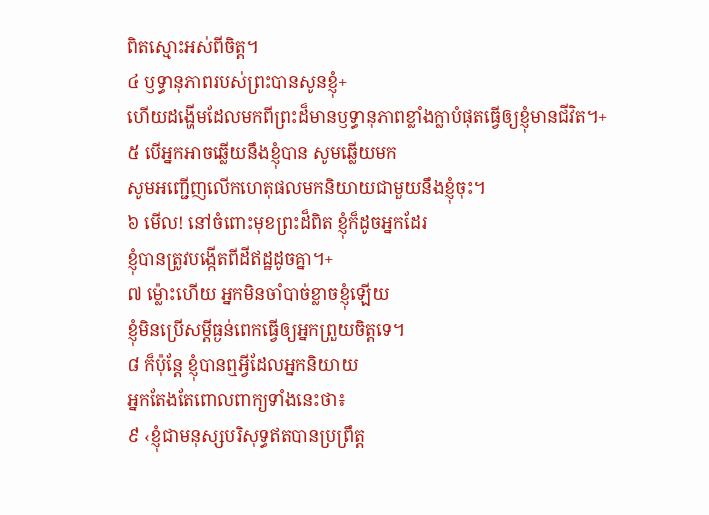ពិតស្មោះអស់ពីចិត្ត។
៤ ឫទ្ធានុភាពរបស់ព្រះបានសូនខ្ញុំ+
ហើយដង្ហើមដែលមកពីព្រះដ៏មានឫទ្ធានុភាពខ្លាំងក្លាបំផុតធ្វើឲ្យខ្ញុំមានជីវិត។+
៥ បើអ្នកអាចឆ្លើយនឹងខ្ញុំបាន សូមឆ្លើយមក
សូមអញ្ជើញលើកហេតុផលមកនិយាយជាមួយនឹងខ្ញុំចុះ។
៦ មើល! នៅចំពោះមុខព្រះដ៏ពិត ខ្ញុំក៏ដូចអ្នកដែរ
ខ្ញុំបានត្រូវបង្កើតពីដីឥដ្ឋដូចគ្នា។+
៧ ម្ល៉ោះហើយ អ្នកមិនចាំបាច់ខ្លាចខ្ញុំឡើយ
ខ្ញុំមិនប្រើសម្ដីធ្ងន់ពេកធ្វើឲ្យអ្នកព្រួយចិត្តទេ។
៨ ក៏ប៉ុន្តែ ខ្ញុំបានឮអ្វីដែលអ្នកនិយាយ
អ្នកតែងតែពោលពាក្យទាំងនេះថា៖
៩ ‹ខ្ញុំជាមនុស្សបរិសុទ្ធឥតបានប្រព្រឹត្ត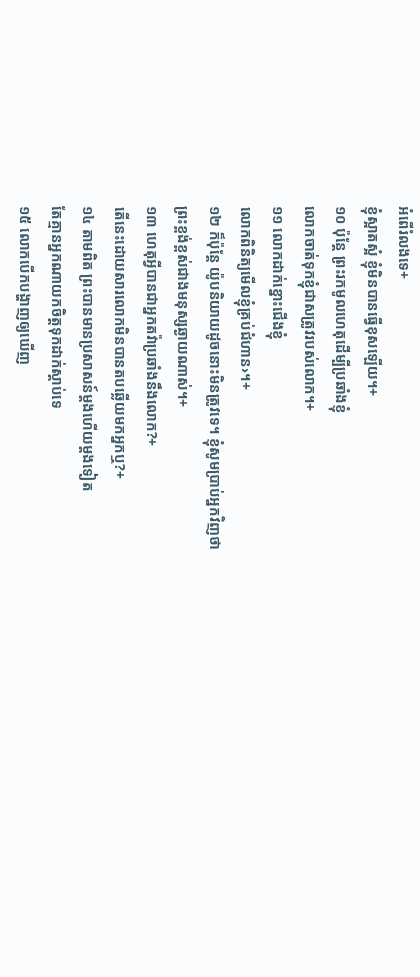អំពើរំលងទេ+
ខ្ញុំស្អាតស្អំ ខ្ញុំមិនបានធ្វើខុសឡើយ។+
១០ ប៉ុន្តែ ព្រះរកមូលហេតុដើម្បីប្រឆាំងខ្ញុំ
លោកចាត់ទុកខ្ញុំជាសត្រូវរបស់លោក។+
១១ លោកដាក់ខ្នោះជើងខ្ញុំ
លោកពិនិត្យមើលខ្ញុំគ្រប់ជំហាន›។+
១២ ក៏ប៉ុន្តែ យ៉ូបនិយាយដូចនោះមិនត្រូវទេ។ ខ្ញុំសូមប្រាប់អ្នកវិញថា
ព្រះខ្ពង់ខ្ពស់ជាងមនុស្សឆ្ងាយណាស់។+
១៣ ហេតុអ្វីបានជាអ្នកតវ៉ាប្រឆាំងនឹងលោក?+
តើនេះដោយសារលោកមិនបានតបឆ្លើយមកអ្នកឬ?+
១៤ តាមពិត ព្រះបានមានប្រសាសន៍ម្ដងហើយម្ដងទៀត
តែគ្មានអ្នកណាយកចិត្តទុកដាក់ស្ដាប់ទេ
១៥ លោកបើកបង្ហាញឲ្យឃើញ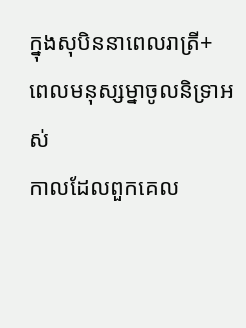ក្នុងសុបិននាពេលរាត្រី+
ពេលមនុស្សម្នាចូលនិទ្រាអស់
កាលដែលពួកគេល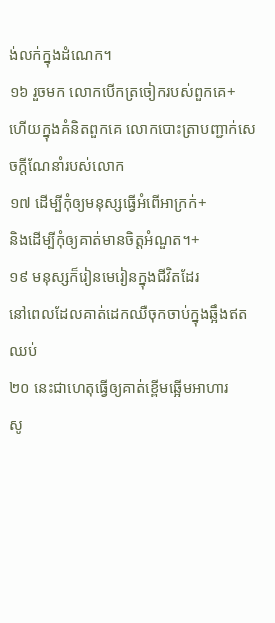ង់លក់ក្នុងដំណេក។
១៦ រួចមក លោកបើកត្រចៀករបស់ពួកគេ+
ហើយក្នុងគំនិតពួកគេ លោកបោះត្រាបញ្ជាក់សេចក្ដីណែនាំរបស់លោក
១៧ ដើម្បីកុំឲ្យមនុស្សធ្វើអំពើអាក្រក់+
និងដើម្បីកុំឲ្យគាត់មានចិត្តអំណួត។+
១៩ មនុស្សក៏រៀនមេរៀនក្នុងជីវិតដែរ
នៅពេលដែលគាត់ដេកឈឺចុកចាប់ក្នុងឆ្អឹងឥតឈប់
២០ នេះជាហេតុធ្វើឲ្យគាត់ខ្ពើមឆ្អើមអាហារ
សូ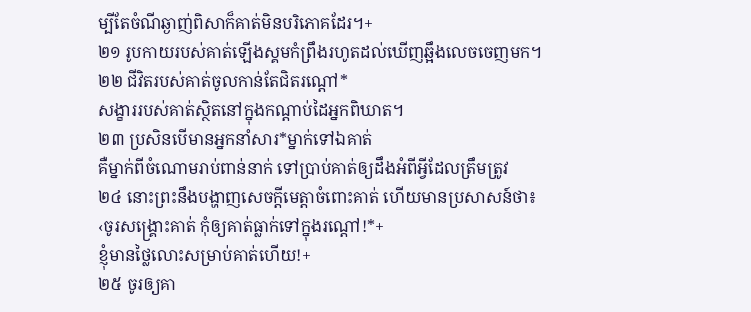ម្បីតែចំណីឆ្ងាញ់ពិសាក៏គាត់មិនបរិភោគដែរ។+
២១ រូបកាយរបស់គាត់ឡើងស្គមកំព្រឹងរហូតដល់ឃើញឆ្អឹងលេចចេញមក។
២២ ជីវិតរបស់គាត់ចូលកាន់តែជិតរណ្ដៅ*
សង្ខាររបស់គាត់ស្ថិតនៅក្នុងកណ្ដាប់ដៃអ្នកពិឃាត។
២៣ ប្រសិនបើមានអ្នកនាំសារ*ម្នាក់ទៅឯគាត់
គឺម្នាក់ពីចំណោមរាប់ពាន់នាក់ ទៅប្រាប់គាត់ឲ្យដឹងអំពីអ្វីដែលត្រឹមត្រូវ
២៤ នោះព្រះនឹងបង្ហាញសេចក្ដីមេត្តាចំពោះគាត់ ហើយមានប្រសាសន៍ថា៖
‹ចូរសង្គ្រោះគាត់ កុំឲ្យគាត់ធ្លាក់ទៅក្នុងរណ្ដៅ!*+
ខ្ញុំមានថ្លៃលោះសម្រាប់គាត់ហើយ!+
២៥ ចូរឲ្យគា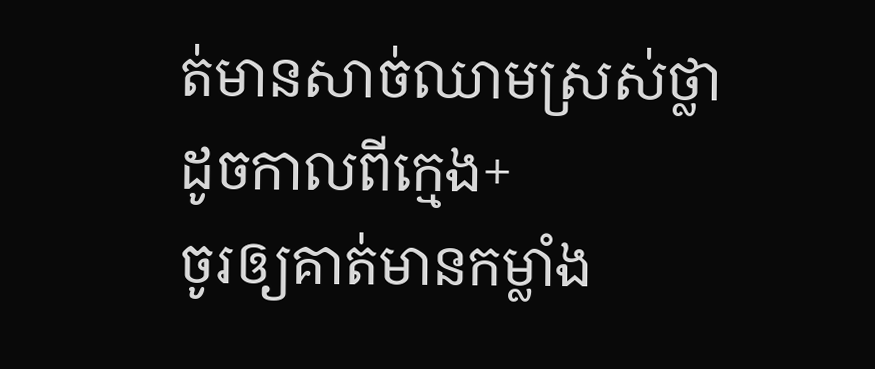ត់មានសាច់ឈាមស្រស់ថ្លាដូចកាលពីក្មេង+
ចូរឲ្យគាត់មានកម្លាំង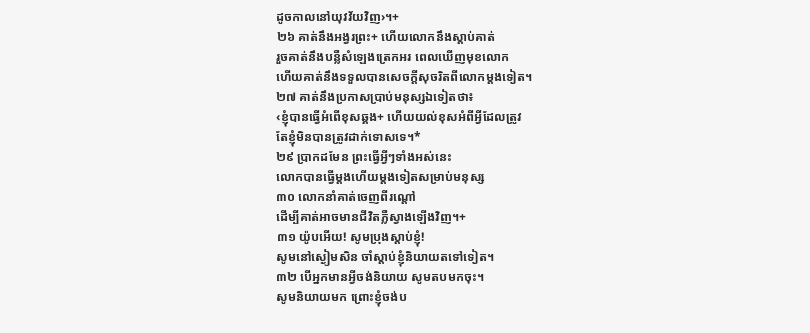ដូចកាលនៅយុវវ័យវិញ›។+
២៦ គាត់នឹងអង្វរព្រះ+ ហើយលោកនឹងស្ដាប់គាត់
រួចគាត់នឹងបន្លឺសំឡេងត្រេកអរ ពេលឃើញមុខលោក
ហើយគាត់នឹងទទួលបានសេចក្ដីសុចរិតពីលោកម្ដងទៀត។
២៧ គាត់នឹងប្រកាសប្រាប់មនុស្សឯទៀតថា៖
‹ខ្ញុំបានធ្វើអំពើខុសឆ្គង+ ហើយយល់ខុសអំពីអ្វីដែលត្រូវ
តែខ្ញុំមិនបានត្រូវដាក់ទោសទេ។*
២៩ ប្រាកដមែន ព្រះធ្វើអ្វីៗទាំងអស់នេះ
លោកបានធ្វើម្ដងហើយម្ដងទៀតសម្រាប់មនុស្ស
៣០ លោកនាំគាត់ចេញពីរណ្ដៅ
ដើម្បីគាត់អាចមានជីវិតភ្លឺស្វាងឡើងវិញ។+
៣១ យ៉ូបអើយ! សូមប្រុងស្ដាប់ខ្ញុំ!
សូមនៅស្ងៀមសិន ចាំស្ដាប់ខ្ញុំនិយាយតទៅទៀត។
៣២ បើអ្នកមានអ្វីចង់និយាយ សូមតបមកចុះ។
សូមនិយាយមក ព្រោះខ្ញុំចង់ប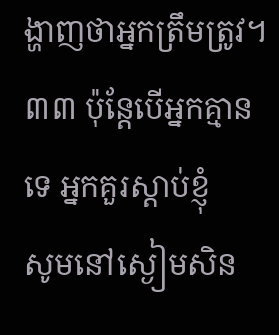ង្ហាញថាអ្នកត្រឹមត្រូវ។
៣៣ ប៉ុន្តែបើអ្នកគ្មានទេ អ្នកគួរស្ដាប់ខ្ញុំ
សូមនៅស្ងៀមសិន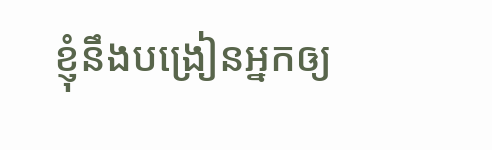ខ្ញុំនឹងបង្រៀនអ្នកឲ្យ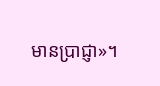មានប្រាជ្ញា»។